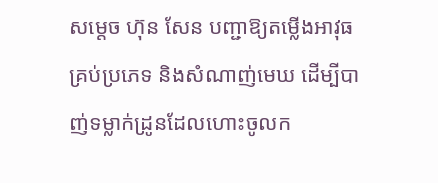សម្តេច ហ៊ុន សែន បញ្ជាឱ្យតម្លើងអាវុធគ្រប់ប្រភេទ និងសំណាញ់មេឃ ដើម្បីបាញ់ទម្លាក់ដ្រូនដែលហោះចូលក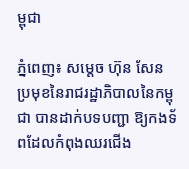ម្ពុជា

ភ្នំពេញ៖ សម្តេច ហ៊ុន សែន ប្រមុខនៃរាជរដ្ឋាភិបាលនៃកម្ពុជា បានដាក់បទបញ្ជា ឱ្យកងទ័ពដែលកំពុងឈរជើង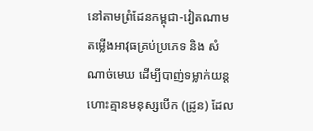នៅតាមព្រំដែនកម្ពុជា-វៀតណាម តម្លើងអាវុធគ្រប់ប្រភេទ និង សំណាច់មេឃ ដើម្បីបាញ់ទម្លាក់យន្តហោះគ្មានមនុស្សបើក (ដ្រូន) ដែល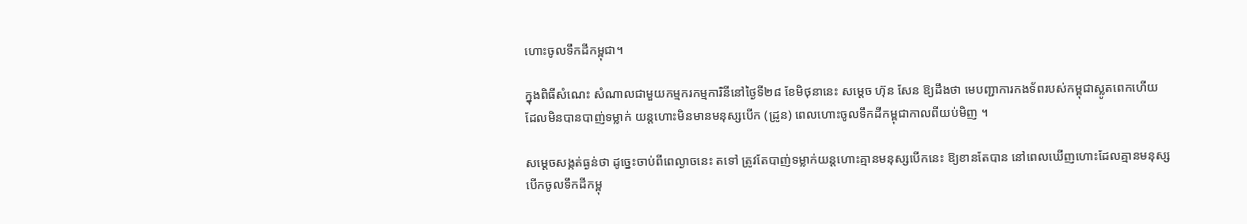ហោះចូលទឹកដីកម្ពុជា។

ក្នុងពិធីសំណេះ សំណាលជាមួយកម្មករកម្មការិនីនៅថ្ងៃទី២៨ ខែមិថុនានេះ សម្តេច ហ៊ុន សែន ឱ្យដឹងថា មេបញ្ជាការកងទ័ពរបស់កម្ពុជាស្លូតពេកហើយ ដែលមិនបានបាញ់ទម្លាក់ យន្តហោះមិនមានមនុស្សបើក (ដ្រូន) ពេលហោះចូលទឹកដីកម្ពុជាកាលពីយប់មិញ ។

សម្តេចសង្កត់ធ្ងន់ថា ដូច្នេះចាប់ពីពេល្ងាចនេះ តទៅ ត្រូវតែបាញ់ទម្លាក់យន្តហោះគ្មានមនុស្សបើកនេះ ឱ្យខានតែបាន នៅពេលឃើញហោះដែលគ្មានមនុស្សបើកចូលទឹកដីកម្ពុ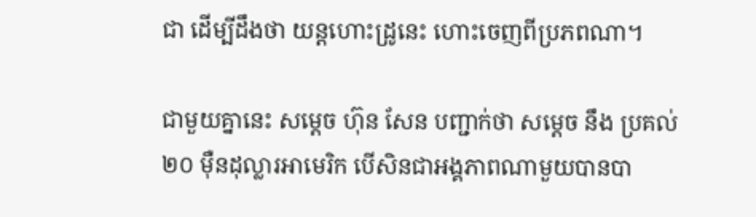ជា ដើម្បីដឹងថា យន្តហោះដ្រូនេះ ហោះចេញពីប្រភពណា។

ជាមួយគ្នានេះ សម្តេច ហ៊ុន សែន បញ្ជាក់ថា សម្តេច នឹង ប្រគល់ ២០ ម៉ឺនដុល្លារអាមេរិក បើសិនជាអង្គភាពណាមួយបានបា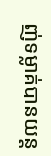ញ់ទម្លាគ់បានយន្ត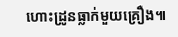ហោះដ្រូនធ្លាក់មួយគ្រឿង៕